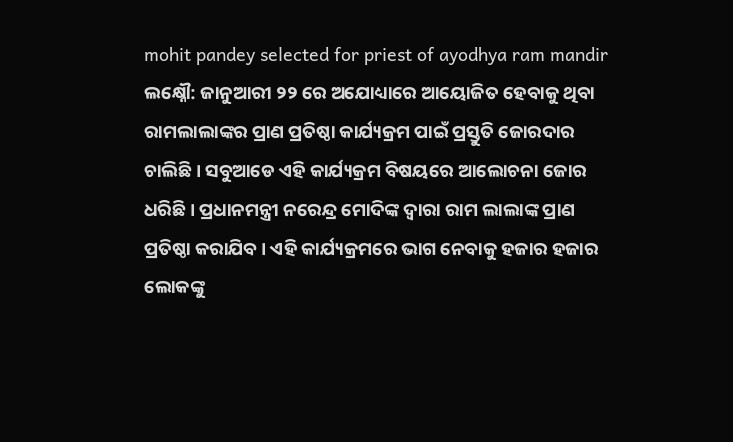mohit pandey selected for priest of ayodhya ram mandir
ଲକ୍ଷ୍ନୌ: ଜାନୁଆରୀ ୨୨ ରେ ଅଯୋଧ୍ୟାରେ ଆୟୋଜିତ ହେବାକୁ ଥିବା ରାମଲାଲାଙ୍କର ପ୍ରାଣ ପ୍ରତିଷ୍ଠା କାର୍ଯ୍ୟକ୍ରମ ପାଇଁ ପ୍ରସ୍ତୁତି ଜୋରଦାର ଚାଲିଛି । ସବୁଆଡେ ଏହି କାର୍ଯ୍ୟକ୍ରମ ବିଷୟରେ ଆଲୋଚନା ଜୋର ଧରିଛି । ପ୍ରଧାନମନ୍ତ୍ରୀ ନରେନ୍ଦ୍ର ମୋଦିଙ୍କ ଦ୍ୱାରା ରାମ ଲାଲାଙ୍କ ପ୍ରାଣ ପ୍ରତିଷ୍ଠା କରାଯିବ । ଏହି କାର୍ଯ୍ୟକ୍ରମରେ ଭାଗ ନେବାକୁ ହଜାର ହଜାର ଲୋକଙ୍କୁ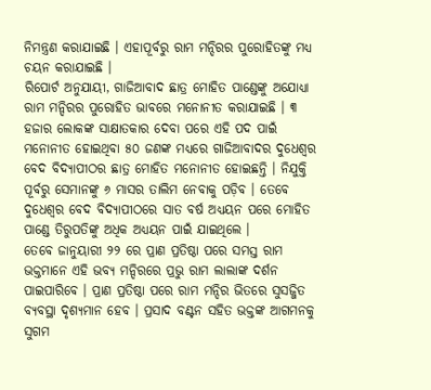ନିମନ୍ତ୍ରଣ କରାଯାଇଛି । ଏହାପୂର୍ବରୁ ରାମ ମନ୍ଦିରର ପୁରୋହିତଙ୍କୁ ମଧ୍ୟ ଚୟନ କରାଯାଇଛି ।
ରିପୋର୍ଟ ଅନୁଯାୟୀ, ଗାଜିଆବାଦ ଛାତ୍ର ମୋହିତ ପାଣ୍ଡେଙ୍କୁ ଅଯୋଧ୍ୟା ରାମ ମନ୍ଦିରର ପୁରୋହିତ ଭାବରେ ମନୋନୀତ କରାଯାଇଛି । ୩ ହଜାର ଲୋକଙ୍କ ସାକ୍ଷାତକାର ଦେବା ପରେ ଏହି ପଦ ପାଇଁ ମନୋନୀତ ହୋଇଥିବା ୫୦ ଜଣଙ୍କ ମଧ୍ୟରେ ଗାଜିଆବାଦର ଦୁଧେଶ୍ୱର ବେଦ ବିଦ୍ୟାପୀଠର ଛାତ୍ର ମୋହିତ ମନୋନୀତ ହୋଇଛନ୍ତି । ନିଯୁକ୍ତି ପୂର୍ବରୁ ସେମାନଙ୍କୁ ୬ ମାସର ତାଲିମ ନେବାକୁ ପଡ଼ିବ । ତେବେ ଦୁଧେଶ୍ୱର ବେଦ ବିଦ୍ୟାପୀଠରେ ସାତ ବର୍ଷ ଅଧ୍ୟୟନ ପରେ ମୋହିତ ପାଣ୍ଡେ ତିରୁପତିଙ୍କୁ ଅଧିକ ଅଧ୍ୟୟନ ପାଇଁ ଯାଇଥିଲେ ।
ତେବେ ଜାନୁୟାରୀ ୨୨ ରେ ପ୍ରାଣ ପ୍ରତିଷ୍ଠା ପରେ ସମସ୍ତ ରାମ ଭକ୍ତମାନେ ଏହି ଭବ୍ୟ ମନ୍ଦିରରେ ପ୍ରଭୁ ରାମ ଲାଲାଙ୍କ ଦର୍ଶନ ପାଇପାରିବେ । ପ୍ରାଣ ପ୍ରତିଷ୍ଠା ପରେ ରାମ ମନ୍ଦିର ଭିତରେ ସୁସଜ୍ଜିତ ବ୍ୟବସ୍ଥା ଦୃଶ୍ୟମାନ ହେବ । ପ୍ରସାଦ ବଣ୍ଟନ ସହିତ ଭକ୍ତଙ୍କ ଆଗମନକୁ ସୁଗମ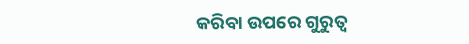କରିବା ଉପରେ ଗୁରୁତ୍ୱ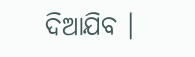ଦିଆଯିବ ।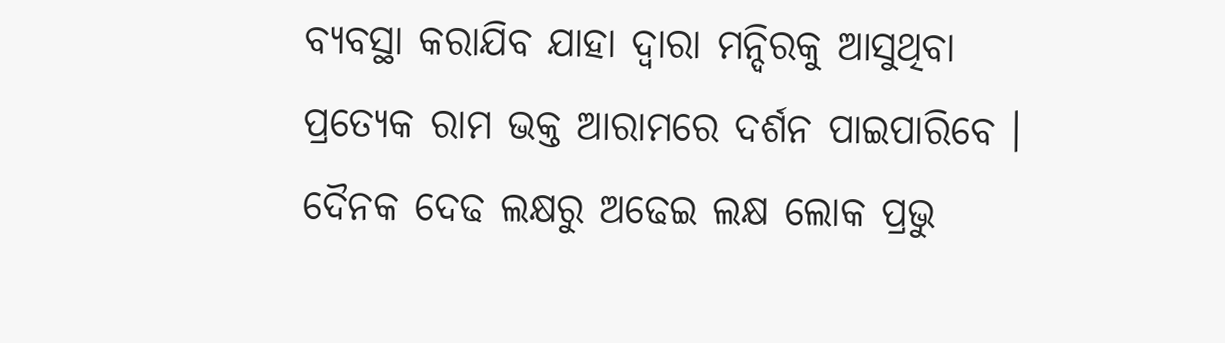ବ୍ୟବସ୍ଥା କରାଯିବ ଯାହା ଦ୍ବାରା ମନ୍ଦିରକୁ ଆସୁଥିବା ପ୍ରତ୍ୟେକ ରାମ ଭକ୍ତ ଆରାମରେ ଦର୍ଶନ ପାଇପାରିବେ । ଦୈନକ ଦେଢ ଲକ୍ଷରୁ ଅଢେଇ ଲକ୍ଷ ଲୋକ ପ୍ରଭୁ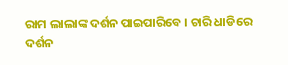ରାମ ଲାଲାଙ୍କ ଦର୍ଶନ ପାଇପାରିବେ । ଚାରି ଧାଡିରେ ଦର୍ଶନ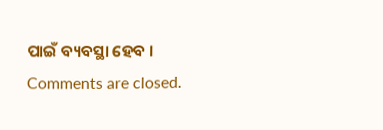ପାଇଁ ବ୍ୟବସ୍ଥା ହେବ ।
Comments are closed.